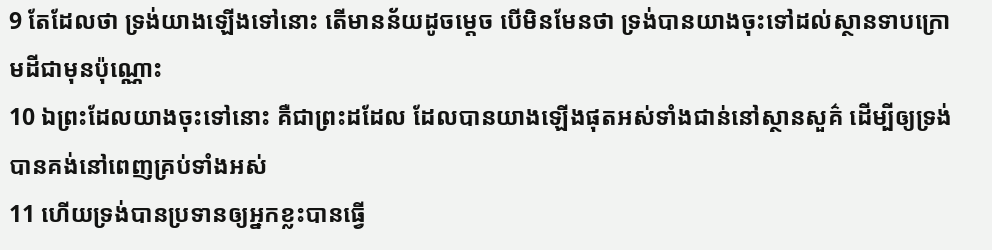9 តែដែលថា ទ្រង់យាងឡើងទៅនោះ តើមានន័យដូចម្តេច បើមិនមែនថា ទ្រង់បានយាងចុះទៅដល់ស្ថានទាបក្រោមដីជាមុនប៉ុណ្ណោះ
10 ឯព្រះដែលយាងចុះទៅនោះ គឺជាព្រះដដែល ដែលបានយាងឡើងផុតអស់ទាំងជាន់នៅស្ថានសួគ៌ ដើម្បីឲ្យទ្រង់បានគង់នៅពេញគ្រប់ទាំងអស់
11 ហើយទ្រង់បានប្រទានឲ្យអ្នកខ្លះបានធ្វើ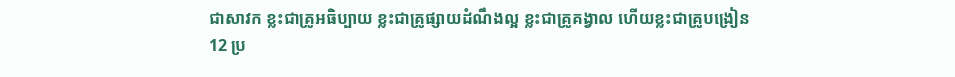ជាសាវក ខ្លះជាគ្រូអធិប្បាយ ខ្លះជាគ្រូផ្សាយដំណឹងល្អ ខ្លះជាគ្រូគង្វាល ហើយខ្លះជាគ្រូបង្រៀន
12 ប្រ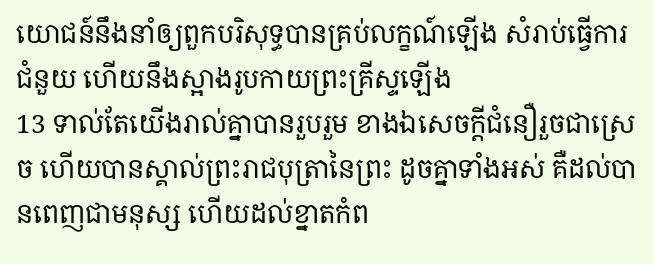យោជន៍នឹងនាំឲ្យពួកបរិសុទ្ធបានគ្រប់លក្ខណ៍ឡើង សំរាប់ធ្វើការជំនួយ ហើយនឹងស្អាងរូបកាយព្រះគ្រីស្ទឡើង
13 ទាល់តែយើងរាល់គ្នាបានរួបរួម ខាងឯសេចក្តីជំនឿរួចជាស្រេច ហើយបានស្គាល់ព្រះរាជបុត្រានៃព្រះ ដូចគ្នាទាំងអស់ គឺដល់បានពេញជាមនុស្ស ហើយដល់ខ្នាតកំព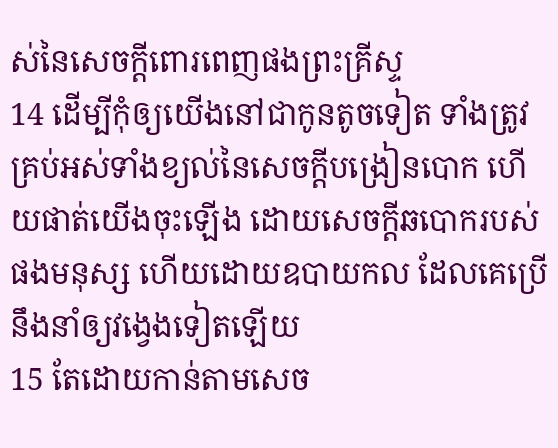ស់នៃសេចក្តីពោរពេញផងព្រះគ្រីស្ទ
14 ដើម្បីកុំឲ្យយើងនៅជាកូនតូចទៀត ទាំងត្រូវគ្រប់អស់ទាំងខ្យល់នៃសេចក្តីបង្រៀនបោក ហើយផាត់យើងចុះឡើង ដោយសេចក្តីឆបោករបស់ផងមនុស្ស ហើយដោយឧបាយកល ដែលគេប្រើនឹងនាំឲ្យវង្វេងទៀតឡើយ
15 តែដោយកាន់តាមសេច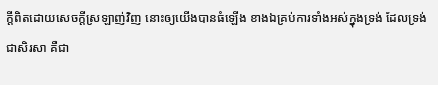ក្តីពិតដោយសេចក្តីស្រឡាញ់វិញ នោះឲ្យយើងបានធំឡើង ខាងឯគ្រប់ការទាំងអស់ក្នុងទ្រង់ ដែលទ្រង់ជាសិរសា គឺជា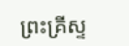ព្រះគ្រីស្ទ